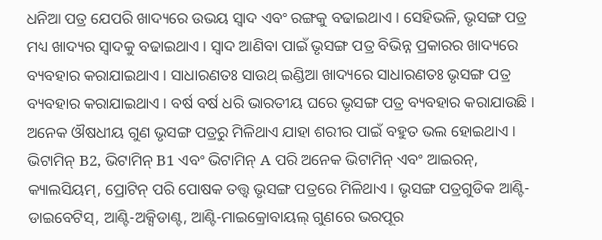ଧନିଆ ପତ୍ର ଯେପରି ଖାଦ୍ୟରେ ଉଭୟ ସ୍ୱାଦ ଏବଂ ରଙ୍ଗକୁ ବଢାଇଥାଏ । ସେହିଭଳି, ଭୃସଙ୍ଗ ପତ୍ର ମଧ୍ୟ ଖାଦ୍ୟର ସ୍ୱାଦକୁ ବଢାଇଥାଏ । ସ୍ୱାଦ ଆଣିବା ପାଇଁ ଭୃସଙ୍ଗ ପତ୍ର ବିଭିନ୍ନ ପ୍ରକାରର ଖାଦ୍ୟରେ ବ୍ୟବହାର କରାଯାଇଥାଏ । ସାଧାରଣତଃ ସାଉଥ୍ ଇଣ୍ଡିଆ ଖାଦ୍ୟରେ ସାଧାରଣତଃ ଭୃସଙ୍ଗ ପତ୍ର ବ୍ୟବହାର କରାଯାଇଥାଏ । ବର୍ଷ ବର୍ଷ ଧରି ଭାରତୀୟ ଘରେ ଭୃସଙ୍ଗ ପତ୍ର ବ୍ୟବହାର କରାଯାଉଛି । ଅନେକ ଔଷଧୀୟ ଗୁଣ ଭୃସଙ୍ଗ ପତ୍ରରୁ ମିଳିଥାଏ ଯାହା ଶରୀର ପାଇଁ ବହୁତ ଭଲ ହୋଇଥାଏ ।
ଭିଟାମିନ୍ B2, ଭିଟାମିନ୍ B1 ଏବଂ ଭିଟାମିନ୍ A ପରି ଅନେକ ଭିଟାମିନ୍ ଏବଂ ଆଇରନ୍, କ୍ୟାଲସିୟମ୍, ପ୍ରୋଟିନ୍ ପରି ପୋଷକ ତତ୍ତ୍ୱ ଭୃସଙ୍ଗ ପତ୍ରରେ ମିଳିଥାଏ । ଭୃସଙ୍ଗ ପତ୍ରଗୁଡିକ ଆଣ୍ଟି-ଡାଇବେଟିସ୍, ଆଣ୍ଟି-ଅକ୍ସିଡାଣ୍ଟ, ଆଣ୍ଟି-ମାଇକ୍ରୋବାୟଲ୍ ଗୁଣରେ ଭରପୂର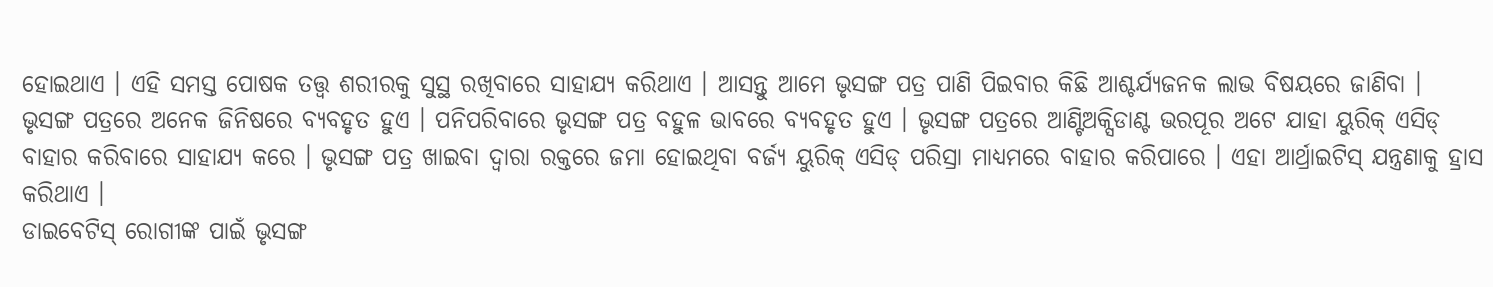ହୋଇଥାଏ । ଏହି ସମସ୍ତ ପୋଷକ ତତ୍ତ୍ୱ ଶରୀରକୁ ସୁସ୍ଥ ରଖିବାରେ ସାହାଯ୍ୟ କରିଥାଏ । ଆସନ୍ତୁ ଆମେ ଭୃସଙ୍ଗ ପତ୍ର ପାଣି ପିଇବାର କିଛି ଆଶ୍ଚର୍ଯ୍ୟଜନକ ଲାଭ ବିଷୟରେ ଜାଣିବା ।
ଭୃସଙ୍ଗ ପତ୍ରରେ ଅନେକ ଜିନିଷରେ ବ୍ୟବହୃତ ହୁଏ । ପନିପରିବାରେ ଭୃସଙ୍ଗ ପତ୍ର ବହୁଳ ଭାବରେ ବ୍ୟବହୃତ ହୁଏ । ଭୃସଙ୍ଗ ପତ୍ରରେ ଆଣ୍ଟିଅକ୍ସିଡାଣ୍ଟ ଭରପୂର ଅଟେ ଯାହା ୟୁରିକ୍ ଏସିଡ୍ ବାହାର କରିବାରେ ସାହାଯ୍ୟ କରେ । ଭୃସଙ୍ଗ ପତ୍ର ଖାଇବା ଦ୍ୱାରା ରକ୍ତରେ ଜମା ହୋଇଥିବା ବର୍ଜ୍ୟ ୟୁରିକ୍ ଏସିଡ୍ ପରିସ୍ରା ମାଧ୍ୟମରେ ବାହାର କରିପାରେ । ଏହା ଆର୍ଥ୍ରାଇଟିସ୍ ଯନ୍ତ୍ରଣାକୁ ହ୍ରାସ କରିଥାଏ ।
ଡାଇବେଟିସ୍ ରୋଗୀଙ୍କ ପାଇଁ ଭୃସଙ୍ଗ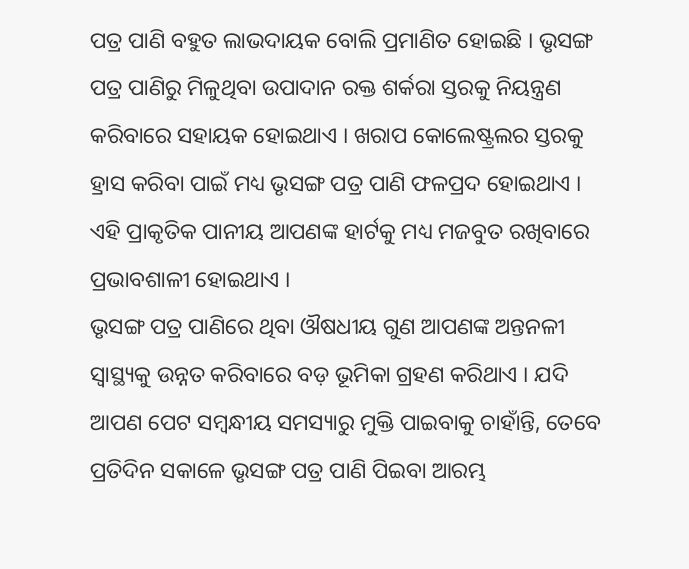ପତ୍ର ପାଣି ବହୁତ ଲାଭଦାୟକ ବୋଲି ପ୍ରମାଣିତ ହୋଇଛି । ଭୃସଙ୍ଗ ପତ୍ର ପାଣିରୁ ମିଳୁଥିବା ଉପାଦାନ ରକ୍ତ ଶର୍କରା ସ୍ତରକୁ ନିୟନ୍ତ୍ରଣ କରିବାରେ ସହାୟକ ହୋଇଥାଏ । ଖରାପ କୋଲେଷ୍ଟ୍ରଲର ସ୍ତରକୁ ହ୍ରାସ କରିବା ପାଇଁ ମଧ୍ୟ ଭୃସଙ୍ଗ ପତ୍ର ପାଣି ଫଳପ୍ରଦ ହୋଇଥାଏ । ଏହି ପ୍ରାକୃତିକ ପାନୀୟ ଆପଣଙ୍କ ହାର୍ଟକୁ ମଧ୍ୟ ମଜବୁତ ରଖିବାରେ ପ୍ରଭାବଶାଳୀ ହୋଇଥାଏ ।
ଭୃସଙ୍ଗ ପତ୍ର ପାଣିରେ ଥିବା ଔଷଧୀୟ ଗୁଣ ଆପଣଙ୍କ ଅନ୍ତନଳୀ ସ୍ୱାସ୍ଥ୍ୟକୁ ଉନ୍ନତ କରିବାରେ ବଡ଼ ଭୂମିକା ଗ୍ରହଣ କରିଥାଏ । ଯଦି ଆପଣ ପେଟ ସମ୍ବନ୍ଧୀୟ ସମସ୍ୟାରୁ ମୁକ୍ତି ପାଇବାକୁ ଚାହାଁନ୍ତି, ତେବେ ପ୍ରତିଦିନ ସକାଳେ ଭୃସଙ୍ଗ ପତ୍ର ପାଣି ପିଇବା ଆରମ୍ଭ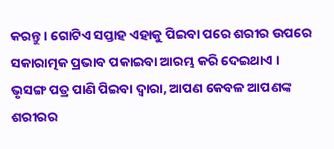କରନ୍ତୁ । ଗୋଟିଏ ସପ୍ତାହ ଏହାକୁ ପିଇବା ପରେ ଶରୀର ଉପରେ ସକାରାତ୍ମକ ପ୍ରଭାବ ପକାଇବା ଆରମ୍ଭ କରି ଦେଇଥାଏ ।
ଭୃସଙ୍ଗ ପତ୍ର ପାଣି ପିଇବା ଦ୍ୱାରା, ଆପଣ କେବଳ ଆପଣଙ୍କ ଶରୀରର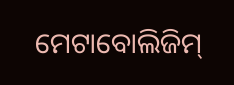ମେଟାବୋଲିଜିମ୍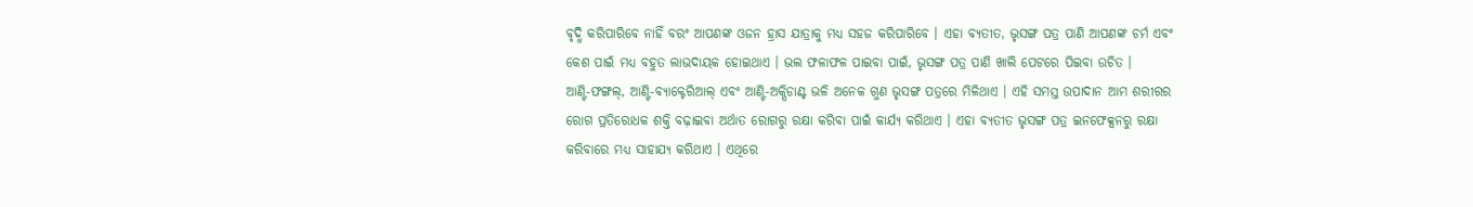ବୃଦ୍ଧି କରିପାରିବେ ନାହିଁ ବରଂ ଆପଣଙ୍କ ଓଜନ ହ୍ରାସ ଯାତ୍ରାକୁ ମଧ୍ୟ ସହଜ କରିପାରିବେ । ଏହା ବ୍ୟତୀତ, ଭୃସଙ୍ଗ ପତ୍ର ପାଣି ଆପଣଙ୍କ ଚର୍ମ ଏବଂ କେଶ ପାଇଁ ମଧ୍ୟ ବହୁତ ଲାଭଦାୟକ ହୋଇଥାଏ । ଭଲ ଫଳାଫଳ ପାଇବା ପାଇଁ, ଭୃସଙ୍ଗ ପତ୍ର ପାଣି ଖାଲି ପେଟରେ ପିଇବା ଉଚିତ ।
ଆଣ୍ଟି-ଫଙ୍ଗଲ୍, ଆଣ୍ଟି-ବ୍ୟାକ୍ଟେରିଆଲ୍ ଏବଂ ଆଣ୍ଟି-ଅକ୍ସିଡାଣ୍ଟ ଭଳି ଅନେକ ଗୁଣ ଭୃସଙ୍ଗ ପତ୍ରରେ ମିଳିଥାଏ । ଏହି ସମସ୍ତ ଉପାଦାନ ଆମ ଶରୀରର ରୋଗ ପ୍ରତିରୋଧକ ଶକ୍ତି ବଢ଼ାଇବା ଅର୍ଥାତ ରୋଗରୁ ରକ୍ଷା କରିବା ପାଇଁ କାର୍ଯ୍ୟ କରିଥାଏ । ଏହା ବ୍ୟତୀତ ଭୃସଙ୍ଗ ପତ୍ର ଇନଫେକ୍ସନରୁ ରକ୍ଷା କରିବାରେ ମଧ୍ୟ ସାହାଯ୍ୟ କରିଥାଏ । ଏଥିରେ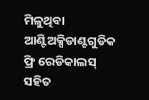ମିଳୁଥିବା ଆଣ୍ଟିଅକ୍ସିଡାଣ୍ଟଗୁଡିକ ଫ୍ରି ରେଡିକାଲସ୍ ସହିତ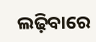ଲଢ଼ିବାରେ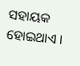ସହାୟକ ହୋଇଥାଏ ।